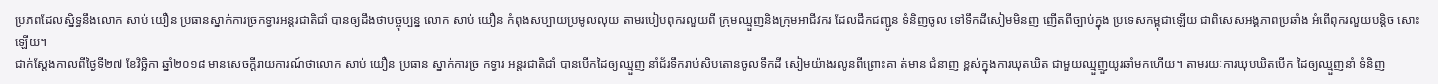ប្រភពដែលស្និទ្ធនឹងលោក សាប់ យឿន ប្រធានស្នាក់ការច្រកទ្វារអន្តរជាតិជាំ បានឲ្យដឹងថាបច្ចុប្បន្ន លោក សាប់ យឿន កំពុងសប្បាយប្រមូលលុយ តាមរបៀបពុករលួយពី ក្រុមឈ្មួញនិងក្រុមអាជីវករ ដែលដឹកជញ្ជូន ទំនិញចូល ទៅទឹកដីសៀមមិនញ ញើតពីច្បាប់ក្នុង ប្រទេសកម្ពុជាឡើយ ជាពិសេសអង្គភាពប្រឆាំង អំពើពុករលួយបន្តិច សោះ ឡើយ។
ជាក់ស្ដែងកាលពីថ្ងៃទី២៧ ខែវិច្ឆិកា ឆ្នាំ២០១៨ មានសេចក្ដីរាយការណ៍ថាលោក សាប់ យឿន ប្រធាន ស្នាក់ការច្រ កទ្វារ អន្តរជាតិជាំ បានបើកដៃឲ្យឈ្មួញ នាំជ័រទឹករាប់សិបតោនចូលទឹកដី សៀមយ៉ាងរលូនពីព្រោះគា ត់មាន ជំនាញ ខ្ពស់ក្នុងការឃុតឃិត ជាមួយឈ្មួញួយូរឆាំមកហើយ។ តាមរយៈការឃុបឃិតបើក ដៃឲ្យឈ្មួញនាំ ទំនិញ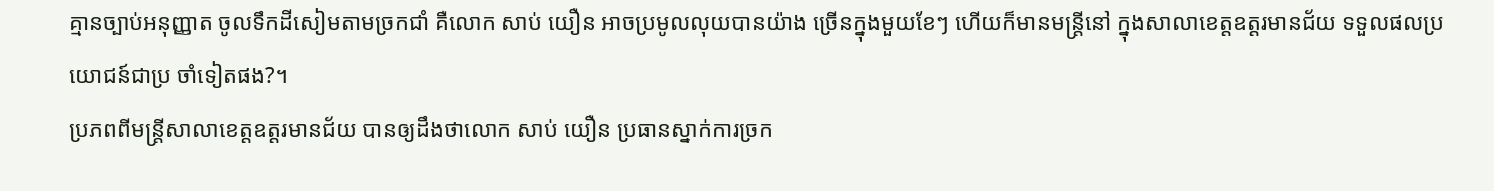គ្មានច្បាប់អនុញ្ញាត ចូលទឹកដីសៀមតាមច្រកជាំ គឺលោក សាប់ យឿន អាចប្រមូលលុយបានយ៉ាង ច្រើនក្នុងមួយខែៗ ហើយក៏មានមន្ត្រីនៅ ក្នុងសាលាខេត្តឧត្ដរមានជ័យ ទទួលផលប្រយោជន៍ជាប្រ ចាំទៀតផង?។
ប្រភពពីមន្ត្រីសាលាខេត្តឧត្ដរមានជ័យ បានឲ្យដឹងថាលោក សាប់ យឿន ប្រធានស្នាក់ការច្រក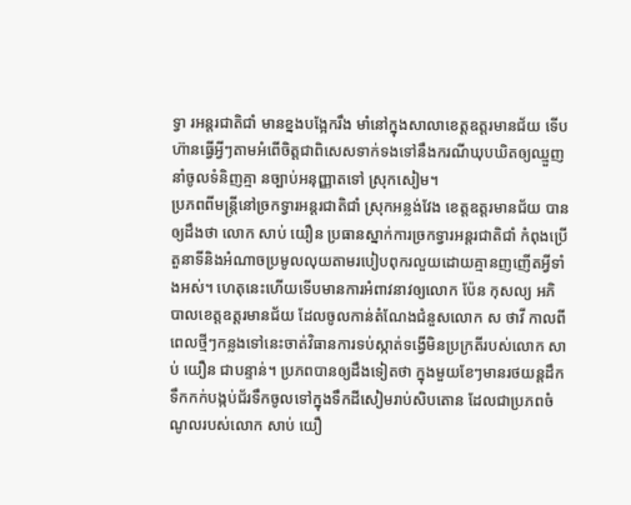ទ្វា រអន្តរជាតិជាំ មានខ្នងបង្អែករឹង មាំនៅក្នុងសាលាខេត្តឧត្ដរមានជ័យ ទើបហ៊ានធ្វើអ្វីៗតាមអំពើចិត្តជាពិសេសទាក់ទងទៅនឹងករណីឃុបឃិតឲ្យឈ្មួញ នាំចូលទំនិញគ្មា នច្បាប់អនុញ្ញាតទៅ ស្រុកសៀម។
ប្រភពពីមន្ត្រីនៅច្រកទ្វារអន្តរជាតិជាំ ស្រុកអន្លង់វែង ខេត្តឧត្ដរមានជ័យ បានឲ្យដឹងថា លោក សាប់ យឿន ប្រធានស្នាក់ការច្រកទ្វារអន្តរជាតិជាំ កំពុងប្រើតួនាទីនិងអំណាចប្រមូលលុយតាមរបៀបពុករលួយដោយគ្មានញញើតអ្វីទាំងអស់។ ហេតុនេះហើយទើបមានការអំពាវនាវឲ្យលោក ប៉ែន កុសល្យ អភិបាលខេត្តឧត្ដរមានជ័យ ដែលចូលកាន់តំណែងជំនួសលោក ស ថាវី កាលពីពេលថ្មីៗកន្លងទៅនេះចាត់វិធានការទប់ស្កាត់ទង្វើមិនប្រក្រតីរបស់លោក សាប់ យឿន ជាបន្ទាន់។ ប្រភពបានឲ្យដឹងទៀតថា ក្នុងមួយខែៗមានរថយន្តដឹកទឹកកក់បង្កប់ជ័រទឹកចូលទៅក្នុងទឹកដីសៀមរាប់សិបតោន ដែលជាប្រភពចំណូលរបស់លោក សាប់ យឿ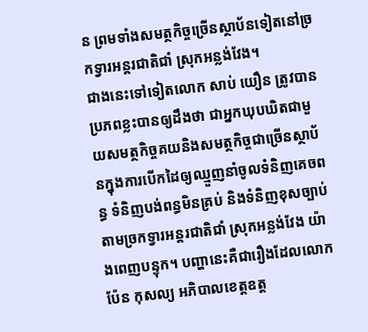ន ព្រមទាំងសមត្ថកិច្ចច្រើនស្ថាប័នទៀតនៅច្រកទ្វារអន្តរជាតិជាំ ស្រុកអន្លង់វែង។
ជាងនេះទៅទៀតលោក សាប់ យឿន ត្រូវបានប្រភពខ្លះបានឲ្យដឹងថា ជាអ្នកឃុបឃិតជាមួយសមត្ថកិច្ចគយនិងសមត្ថកិច្ចជាច្រើនស្ថាប័នក្នុងការបើកដៃឲ្យឈ្មួញនាំចូលទំនិញគេចពន្ធ ទំនិញបង់ពន្ធមិនគ្រប់ និងទំនិញខុសច្បាប់តាមច្រកទ្វារអន្តរជាតិជាំ ស្រុកអន្លង់វែង យ៉ាងពេញបន្ទុក។ បញ្ហានេះគឺជារឿងដែលលោក ប៉ែន កុសល្យ អភិបាលខេត្តឧត្ដ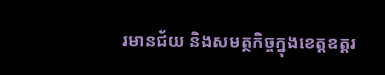រមានជ័យ និងសមត្ថកិច្ចក្នុងខេត្តឧត្តរ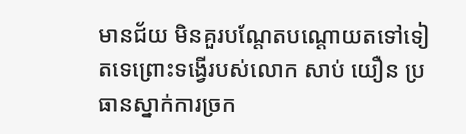មានជ័យ មិនគួរបណ្ដែតបណ្ដោយតទៅទៀតទេព្រោះទង្វើរបស់លោក សាប់ យឿន ប្រធានស្នាក់ការច្រក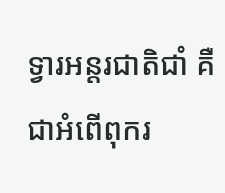ទ្វារអន្តរជាតិជាំ គឺជាអំពើពុករ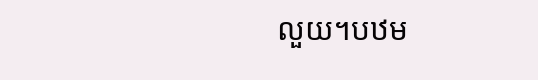លួយ។បឋម